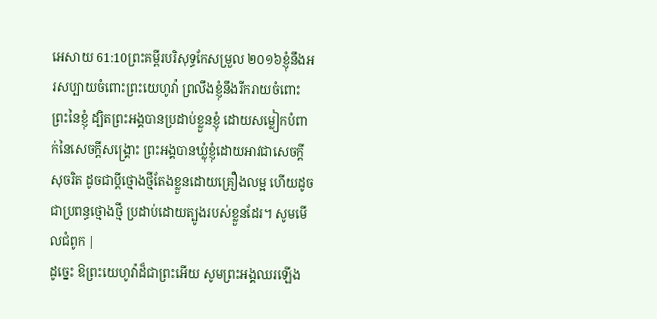អេសាយ 61:10ព្រះគម្ពីរបរិសុទ្ធកែសម្រួល ២០១៦ខ្ញុំនឹងអរសប្បាយចំពោះព្រះយេហូវ៉ា ព្រលឹងខ្ញុំនឹងរីករាយចំពោះព្រះនៃខ្ញុំ ដ្បិតព្រះអង្គបានប្រដាប់ខ្លួនខ្ញុំ ដោយសម្លៀកបំពាក់នៃសេចក្ដីសង្គ្រោះ ព្រះអង្គបានឃ្លុំខ្ញុំដោយអាវជាសេចក្ដីសុចរិត ដូចជាប្តីថ្មោងថ្មីតែងខ្លួនដោយគ្រឿងលម្អ ហើយដូចជាប្រពន្ធថ្មោងថ្មី ប្រដាប់ដោយត្បូងរបស់ខ្លួនដែរ។ សូមមើលជំពូក |
ដូច្នេះ ឱព្រះយេហូវ៉ាដ៏ជាព្រះអើយ សូមព្រះអង្គឈរឡើង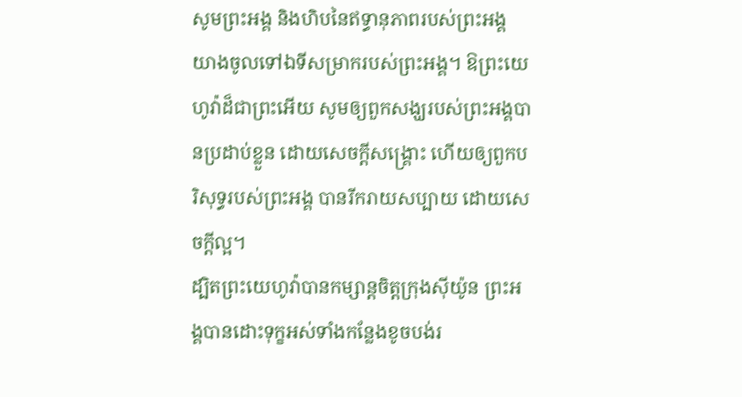សូមព្រះអង្គ និងហិបនៃឥទ្ធានុភាពរបស់ព្រះអង្គ យាងចូលទៅឯទីសម្រាករបស់ព្រះអង្គ។ ឱព្រះយេហូវ៉ាដ៏ជាព្រះអើយ សូមឲ្យពួកសង្ឃរបស់ព្រះអង្គបានប្រដាប់ខ្លួន ដោយសេចក្ដីសង្គ្រោះ ហើយឲ្យពួកបរិសុទ្ធរបស់ព្រះអង្គ បានរីករាយសប្បាយ ដោយសេចក្ដីល្អ។
ដ្បិតព្រះយេហូវ៉ាបានកម្សាន្តចិត្តក្រុងស៊ីយ៉ូន ព្រះអង្គបានដោះទុក្ខអស់ទាំងកន្លែងខូចបង់រ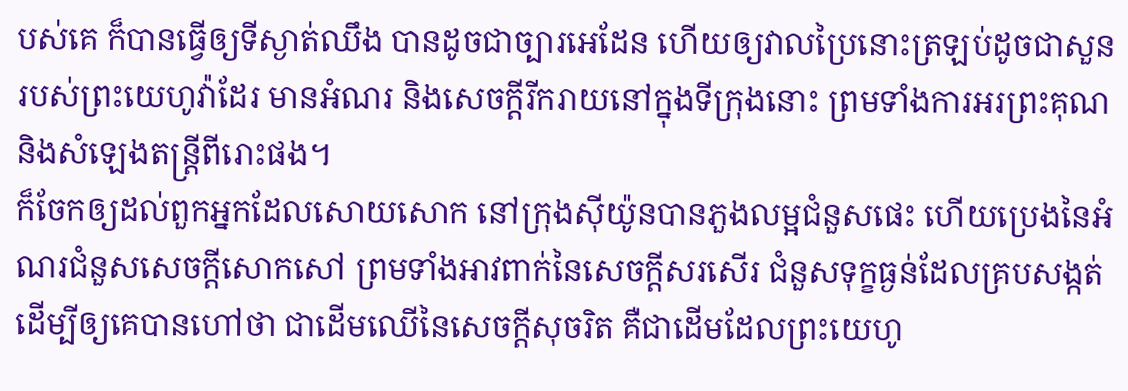បស់គេ ក៏បានធ្វើឲ្យទីស្ងាត់ឈឹង បានដូចជាច្បារអេដែន ហើយឲ្យវាលប្រៃនោះត្រឡប់ដូចជាសួន របស់ព្រះយេហូវ៉ាដែរ មានអំណរ និងសេចក្ដីរីករាយនៅក្នុងទីក្រុងនោះ ព្រមទាំងការអរព្រះគុណ និងសំឡេងតន្ត្រីពីរោះផង។
ក៏ចែកឲ្យដល់ពួកអ្នកដែលសោយសោក នៅក្រុងស៊ីយ៉ូនបានភួងលម្អជំនួសផេះ ហើយប្រេងនៃអំណរជំនួសសេចក្ដីសោកសៅ ព្រមទាំងអាវពាក់នៃសេចក្ដីសរសើរ ជំនួសទុក្ខធ្ងន់ដែលគ្របសង្កត់ ដើម្បីឲ្យគេបានហៅថា ជាដើមឈើនៃសេចក្ដីសុចរិត គឺជាដើមដែលព្រះយេហូ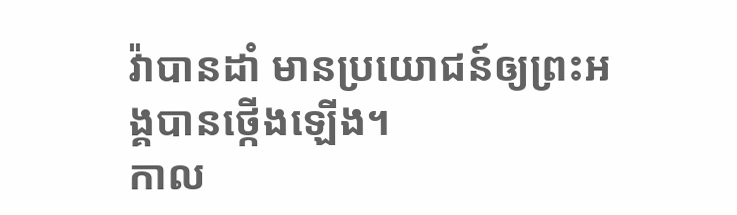វ៉ាបានដាំ មានប្រយោជន៍ឲ្យព្រះអង្គបានថ្កើងឡើង។
កាល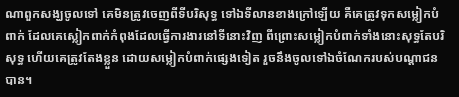ណាពួកសង្ឃចូលទៅ គេមិនត្រូវចេញពីទីបរិសុទ្ធ ទៅឯទីលានខាងក្រៅឡើយ គឺគេត្រូវទុកសម្លៀកបំពាក់ ដែលគេស្លៀកពាក់កំពុងដែលធ្វើការងារនៅទីនោះវិញ ពីព្រោះសម្លៀកបំពាក់ទាំងនោះសុទ្ធតែបរិសុទ្ធ ហើយគេត្រូវតែងខ្លួន ដោយសម្លៀកបំពាក់ផ្សេងទៀត រួចនឹងចូលទៅឯចំណែករបស់បណ្ដាជនបាន។